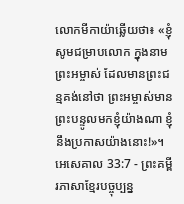លោកមីកាយ៉ាឆ្លើយថា៖ «ខ្ញុំសូមជម្រាបលោក ក្នុងនាមព្រះអម្ចាស់ ដែលមានព្រះជន្មគង់នៅថា ព្រះអម្ចាស់មានព្រះបន្ទូលមកខ្ញុំយ៉ាងណា ខ្ញុំនឹងប្រកាសយ៉ាងនោះ!»។
អេសេគាល 33:7 - ព្រះគម្ពីរភាសាខ្មែរបច្ចុប្បន្ន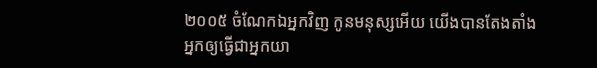២០០៥ ចំណែកឯអ្នកវិញ កូនមនុស្សអើយ យើងបានតែងតាំងអ្នកឲ្យធ្វើជាអ្នកយា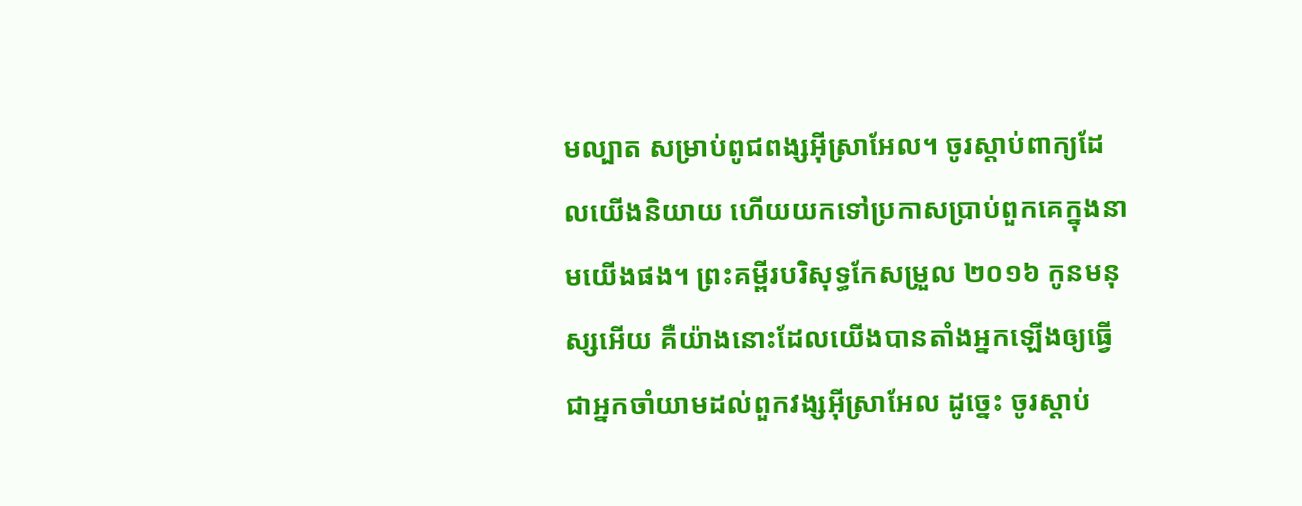មល្បាត សម្រាប់ពូជពង្សអ៊ីស្រាអែល។ ចូរស្ដាប់ពាក្យដែលយើងនិយាយ ហើយយកទៅប្រកាសប្រាប់ពួកគេក្នុងនាមយើងផង។ ព្រះគម្ពីរបរិសុទ្ធកែសម្រួល ២០១៦ កូនមនុស្សអើយ គឺយ៉ាងនោះដែលយើងបានតាំងអ្នកឡើងឲ្យធ្វើជាអ្នកចាំយាមដល់ពួកវង្សអ៊ីស្រាអែល ដូច្នេះ ចូរស្តាប់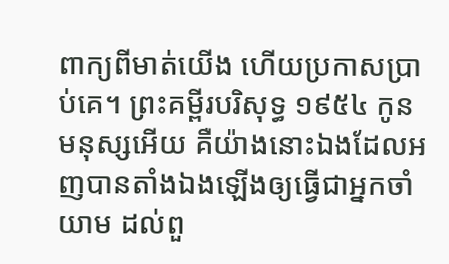ពាក្យពីមាត់យើង ហើយប្រកាសប្រាប់គេ។ ព្រះគម្ពីរបរិសុទ្ធ ១៩៥៤ កូនមនុស្សអើយ គឺយ៉ាងនោះឯងដែលអញបានតាំងឯងឡើងឲ្យធ្វើជាអ្នកចាំយាម ដល់ពួ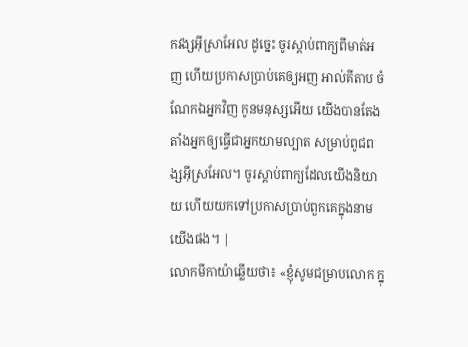កវង្សអ៊ីស្រាអែល ដូច្នេះ ចូរស្តាប់ពាក្យពីមាត់អញ ហើយប្រកាសប្រាប់គេឲ្យអញ អាល់គីតាប ចំណែកឯអ្នកវិញ កូនមនុស្សអើយ យើងបានតែងតាំងអ្នកឲ្យធ្វើជាអ្នកយាមល្បាត សម្រាប់ពូជពង្សអ៊ីស្រអែល។ ចូរស្ដាប់ពាក្យដែលយើងនិយាយ ហើយយកទៅប្រកាសប្រាប់ពួកគេក្នុងនាមយើងផង។ |
លោកមីកាយ៉ាឆ្លើយថា៖ «ខ្ញុំសូមជម្រាបលោក ក្នុ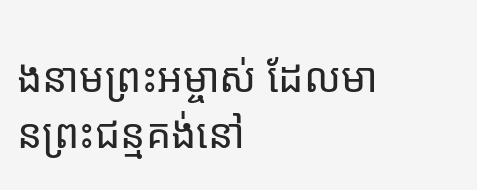ងនាមព្រះអម្ចាស់ ដែលមានព្រះជន្មគង់នៅ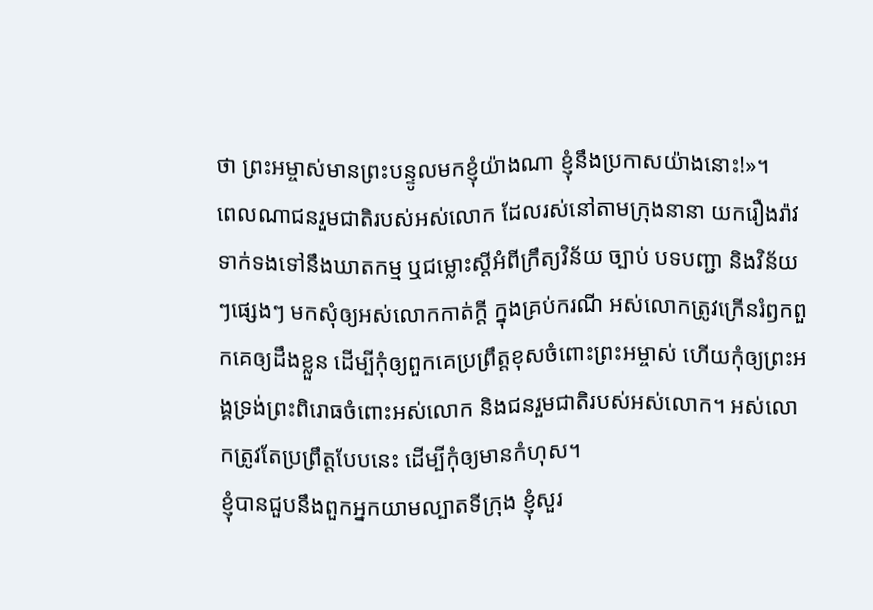ថា ព្រះអម្ចាស់មានព្រះបន្ទូលមកខ្ញុំយ៉ាងណា ខ្ញុំនឹងប្រកាសយ៉ាងនោះ!»។
ពេលណាជនរួមជាតិរបស់អស់លោក ដែលរស់នៅតាមក្រុងនានា យករឿងរ៉ាវទាក់ទងទៅនឹងឃាតកម្ម ឬជម្លោះស្ដីអំពីក្រឹត្យវិន័យ ច្បាប់ បទបញ្ជា និងវិន័យៗផ្សេងៗ មកសុំឲ្យអស់លោកកាត់ក្ដី ក្នុងគ្រប់ករណី អស់លោកត្រូវក្រើនរំឭកពួកគេឲ្យដឹងខ្លួន ដើម្បីកុំឲ្យពួកគេប្រព្រឹត្តខុសចំពោះព្រះអម្ចាស់ ហើយកុំឲ្យព្រះអង្គទ្រង់ព្រះពិរោធចំពោះអស់លោក និងជនរួមជាតិរបស់អស់លោក។ អស់លោកត្រូវតែប្រព្រឹត្តបែបនេះ ដើម្បីកុំឲ្យមានកំហុស។
ខ្ញុំបានជួបនឹងពួកអ្នកយាមល្បាតទីក្រុង ខ្ញុំសួរ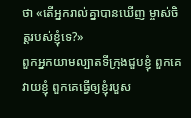ថា «តើអ្នករាល់គ្នាបានឃើញ ម្ចាស់ចិត្តរបស់ខ្ញុំទេ?»
ពួកអ្នកយាមល្បាតទីក្រុងជួបខ្ញុំ ពួកគេវាយខ្ញុំ ពួកគេធ្វើឲ្យខ្ញុំរបួស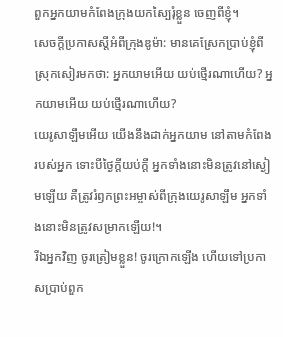ពួកអ្នកយាមកំពែងក្រុងយកស្បៃរុំខ្លួន ចេញពីខ្ញុំ។
សេចក្ដីប្រកាសស្ដីអំពីក្រុងឌូម៉ា: មានគេស្រែកប្រាប់ខ្ញុំពីស្រុកសៀរមកថា: អ្នកយាមអើយ យប់ថ្មើរណាហើយ? អ្នកយាមអើយ យប់ថ្មើរណាហើយ?
យេរូសាឡឹមអើយ យើងនឹងដាក់អ្នកយាម នៅតាមកំពែងរបស់អ្នក ទោះបីថ្ងៃក្ដីយប់ក្ដី អ្នកទាំងនោះមិនត្រូវនៅស្ងៀមឡើយ គឺត្រូវរំឭកព្រះអម្ចាស់ពីក្រុងយេរូសាឡឹម អ្នកទាំងនោះមិនត្រូវសម្រាកឡើយ!។
រីឯអ្នកវិញ ចូរត្រៀមខ្លួន! ចូរក្រោកឡើង ហើយទៅប្រកាសប្រាប់ពួក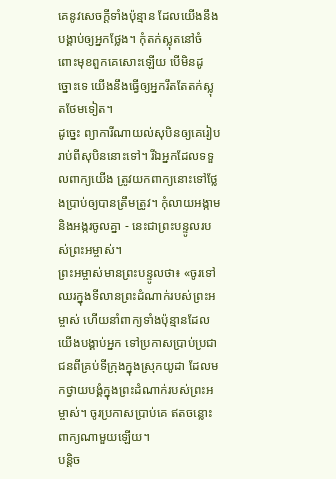គេនូវសេចក្ដីទាំងប៉ុន្មាន ដែលយើងនឹងបង្គាប់ឲ្យអ្នកថ្លែង។ កុំតក់ស្លុតនៅចំពោះមុខពួកគេសោះឡើយ បើមិនដូច្នោះទេ យើងនឹងធ្វើឲ្យអ្នករឹតតែតក់ស្លុតថែមទៀត។
ដូច្នេះ ព្យាការីណាយល់សុបិនឲ្យគេរៀបរាប់ពីសុបិននោះទៅ។ រីឯអ្នកដែលទទួលពាក្យយើង ត្រូវយកពាក្យនោះទៅថ្លែងប្រាប់ឲ្យបានត្រឹមត្រូវ។ កុំលាយអង្កាម និងអង្ករចូលគ្នា - នេះជាព្រះបន្ទូលរបស់ព្រះអម្ចាស់។
ព្រះអម្ចាស់មានព្រះបន្ទូលថា៖ «ចូរទៅឈរក្នុងទីលានព្រះដំណាក់របស់ព្រះអម្ចាស់ ហើយនាំពាក្យទាំងប៉ុន្មានដែលយើងបង្គាប់អ្នក ទៅប្រកាសប្រាប់ប្រជាជនពីគ្រប់ទីក្រុងក្នុងស្រុកយូដា ដែលមកថ្វាយបង្គំក្នុងព្រះដំណាក់របស់ព្រះអម្ចាស់។ ចូរប្រកាសប្រាប់គេ ឥតចន្លោះពាក្យណាមួយឡើយ។
បន្តិច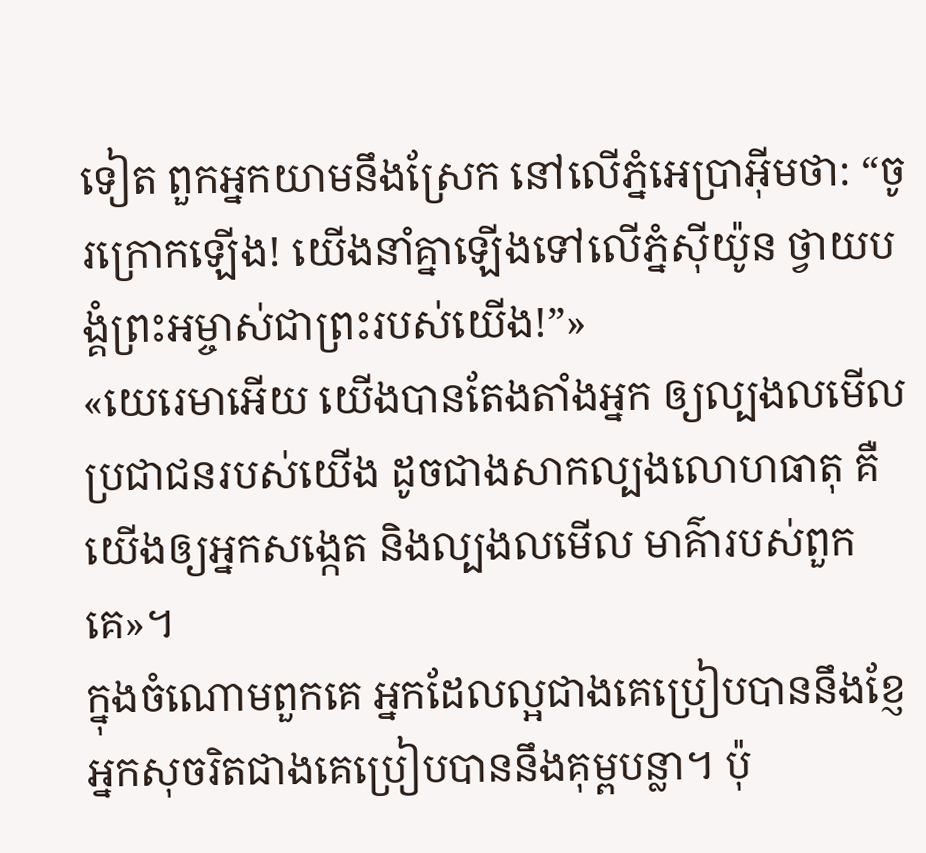ទៀត ពួកអ្នកយាមនឹងស្រែក នៅលើភ្នំអេប្រាអ៊ីមថា: “ចូរក្រោកឡើង! យើងនាំគ្នាឡើងទៅលើភ្នំស៊ីយ៉ូន ថ្វាយបង្គំព្រះអម្ចាស់ជាព្រះរបស់យើង!”»
«យេរេមាអើយ យើងបានតែងតាំងអ្នក ឲ្យល្បងលមើលប្រជាជនរបស់យើង ដូចជាងសាកល្បងលោហធាតុ គឺយើងឲ្យអ្នកសង្កេត និងល្បងលមើល មាគ៌ារបស់ពួកគេ»។
ក្នុងចំណោមពួកគេ អ្នកដែលល្អជាងគេប្រៀបបាននឹងខ្ញែ អ្នកសុចរិតជាងគេប្រៀបបាននឹងគុម្ពបន្លា។ ប៉ុ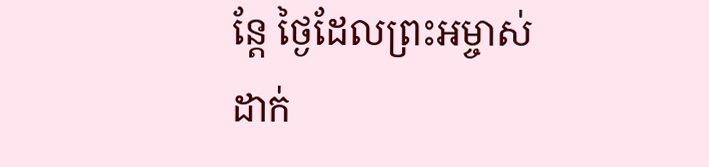ន្តែ ថ្ងៃដែលព្រះអម្ចាស់ដាក់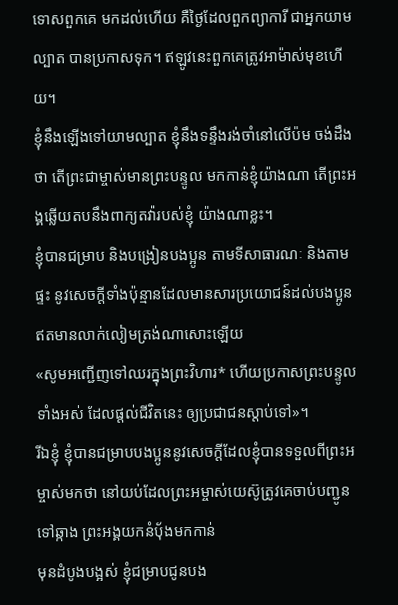ទោសពួកគេ មកដល់ហើយ គឺថ្ងៃដែលពួកព្យាការី ជាអ្នកយាមល្បាត បានប្រកាសទុក។ ឥឡូវនេះពួកគេត្រូវអាម៉ាស់មុខហើយ។
ខ្ញុំនឹងឡើងទៅយាមល្បាត ខ្ញុំនឹងទន្ទឹងរង់ចាំនៅលើប៉ម ចង់ដឹងថា តើព្រះជាម្ចាស់មានព្រះបន្ទូល មកកាន់ខ្ញុំយ៉ាងណា តើព្រះអង្គឆ្លើយតបនឹងពាក្យតវ៉ារបស់ខ្ញុំ យ៉ាងណាខ្លះ។
ខ្ញុំបានជម្រាប និងបង្រៀនបងប្អូន តាមទីសាធារណៈ និងតាមផ្ទះ នូវសេចក្ដីទាំងប៉ុន្មានដែលមានសារប្រយោជន៍ដល់បងប្អូន ឥតមានលាក់លៀមត្រង់ណាសោះឡើយ
«សូមអញ្ជើញទៅឈរក្នុងព្រះវិហារ* ហើយប្រកាសព្រះបន្ទូលទាំងអស់ ដែលផ្ដល់ជីវិតនេះ ឲ្យប្រជាជនស្ដាប់ទៅ»។
រីឯខ្ញុំ ខ្ញុំបានជម្រាបបងប្អូននូវសេចក្ដីដែលខ្ញុំបានទទួលពីព្រះអម្ចាស់មកថា នៅយប់ដែលព្រះអម្ចាស់យេស៊ូត្រូវគេចាប់បញ្ជូនទៅឆ្កាង ព្រះអង្គយកនំប៉័ងមកកាន់
មុនដំបូងបង្អស់ ខ្ញុំជម្រាបជូនបង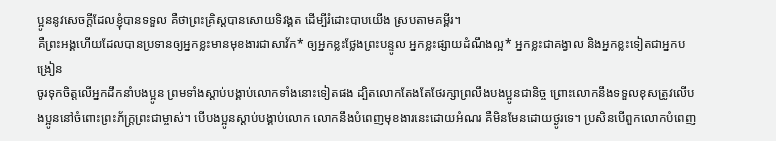ប្អូននូវសេចក្ដីដែលខ្ញុំបានទទួល គឺថាព្រះគ្រិស្តបានសោយទិវង្គត ដើម្បីរំដោះបាបយើង ស្របតាមគម្ពីរ។
គឺព្រះអង្គហើយដែលបានប្រទានឲ្យអ្នកខ្លះមានមុខងារជាសាវ័ក* ឲ្យអ្នកខ្លះថ្លែងព្រះបន្ទូល អ្នកខ្លះផ្សាយដំណឹងល្អ* អ្នកខ្លះជាគង្វាល និងអ្នកខ្លះទៀតជាអ្នកបង្រៀន
ចូរទុកចិត្តលើអ្នកដឹកនាំបងប្អូន ព្រមទាំងស្ដាប់បង្គាប់លោកទាំងនោះទៀតផង ដ្បិតលោកតែងតែថែរក្សាព្រលឹងបងប្អូនជានិច្ច ព្រោះលោកនឹងទទួលខុសត្រូវលើបងប្អូននៅចំពោះព្រះភ័ក្ត្រព្រះជាម្ចាស់។ បើបងប្អូនស្ដាប់បង្គាប់លោក លោកនឹងបំពេញមុខងារនេះដោយអំណរ គឺមិនមែនដោយថ្ងូរទេ។ ប្រសិនបើពួកលោកបំពេញ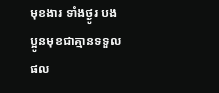មុខងារ ទាំងថ្ងូរ បងប្អូនមុខជាគ្មានទទួលផល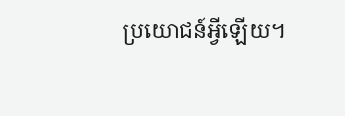ប្រយោជន៍អ្វីឡើយ។